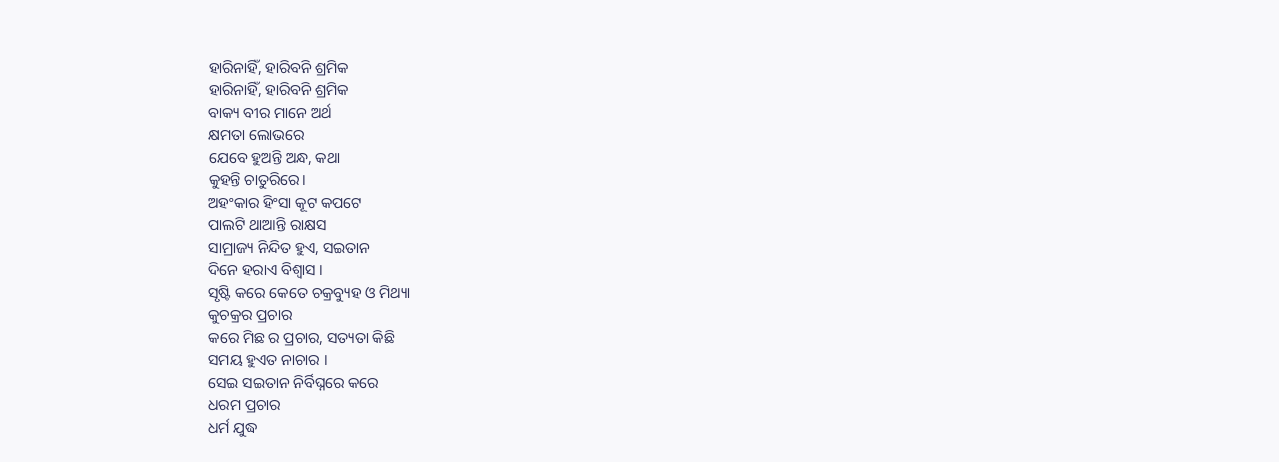ହାରିନାହିଁ, ହାରିବନି ଶ୍ରମିକ
ହାରିନାହିଁ, ହାରିବନି ଶ୍ରମିକ
ବାକ୍ୟ ବୀର ମାନେ ଅର୍ଥ
କ୍ଷମତା ଲୋଭରେ
ଯେବେ ହୁଅନ୍ତି ଅନ୍ଧ, କଥା
କୁହନ୍ତି ଚାତୁରିରେ।
ଅହଂକାର ହିଂସା କୂଟ କପଟେ
ପାଲଟି ଥାଆନ୍ତି ରାକ୍ଷସ
ସାମ୍ରାଜ୍ୟ ନିନ୍ଦିତ ହୁଏ, ସଇତାନ
ଦିନେ ହରାଏ ବିଶ୍ୱାସ ।
ସୃଷ୍ଟି କରେ କେତେ ଚକ୍ରବ୍ୟୁହ ଓ ମିଥ୍ୟା
କୁଚକ୍ରର ପ୍ରଚାର
କରେ ମିଛ ର ପ୍ରଚାର, ସତ୍ୟତା କିଛି
ସମୟ ହୁଏତ ନାଚାର ।
ସେଇ ସଇତାନ ନିର୍ବିଘ୍ନରେ କରେ
ଧରମ ପ୍ରଚାର
ଧର୍ମ ଯୁଦ୍ଧ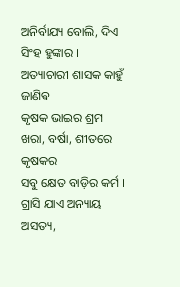ଅନିର୍ବାଯ୍ୟ ବୋଲି, ଦିଏ
ସିଂହ ହୁଙ୍କାର ।
ଅତ୍ୟାଚାରୀ ଶାସକ କାହୁଁ ଜାଣିଵ
କୃଷକ ଭାଇର ଶ୍ରମ
ଖରା, ବର୍ଷା, ଶୀତରେ କୃଷକର
ସବୁ କ୍ଷେତ ବାଡ଼ିର କର୍ମ ।
ଗ୍ରାସି ଯାଏ ଅନ୍ୟାୟ ଅସତ୍ୟ,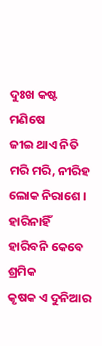ଦୁଃଖ କଷ୍ଟ ମଣିଷେ
ଜୀଇ ଥାଏ ନିତି ମରି ମରି, ନୀରିହ
ଲୋକ ନିରାଶେ ।
ହାରିନାହିଁ ହାରିବନି କେବେ ଶ୍ରମିକ
କୃଷକ ଏ ଦୁନିଆର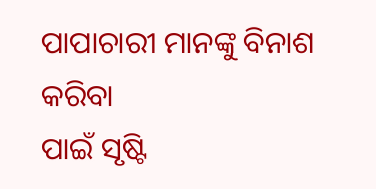ପାପାଚାରୀ ମାନଙ୍କୁ ବିନାଶ କରିବା
ପାଇଁ ସୃଷ୍ଟି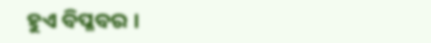ହୁଏ ବିପ୍ଳବର ।